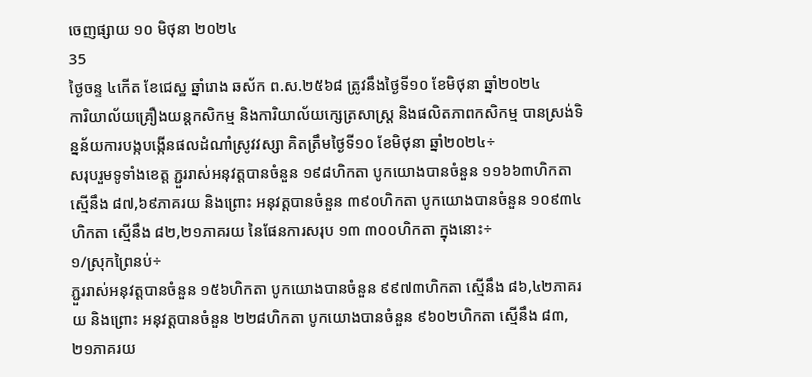ចេញផ្សាយ ១០ មិថុនា ២០២៤
35
ថ្ងៃចន្ទ ៤កើត ខែជេស្ឋ ឆ្នាំរោង ឆស័ក ព.ស.២៥៦៨ ត្រូវនឹងថ្ងៃទី១០ ខែមិថុនា ឆ្នាំ២០២៤
ការិយាល័យគ្រឿងយន្តកសិកម្ម និងការិយាល័យក្សេត្រសាស្ត្រ និងផលិតភាពកសិកម្ម បានស្រង់ទិន្នន័យការបង្កបង្កើនផលដំណាំស្រូវវស្សា គិតត្រឹមថ្ងៃទី១០ ខែមិថុនា ឆ្នាំ២០២៤÷
សរុបរួមទូទាំងខេត្ត ភ្ជួររាស់អនុវត្តបានចំនួន ១៩៨ហិកតា បូកយោងបានចំនួន ១១៦៦៣ហិកតា ស្មើនឹង ៨៧,៦៩ភាគរយ និងព្រោះ អនុវត្តបានចំនួន ៣៩០ហិកតា បូកយោងបានចំនួន ១០៩៣៤ហិកតា ស្មើនឹង ៨២,២១ភាគរយ នៃផែនការសរុប ១៣ ៣០០ហិកតា ក្នុងនោះ÷
១/ស្រុកព្រៃនប់÷
ភ្ជួររាស់អនុវត្តបានចំនួន ១៥៦ហិកតា បូកយោងបានចំនួន ៩៩៧៣ហិកតា ស្មើនឹង ៨៦,៤២ភាគរយ និងព្រោះ អនុវត្តបានចំនួន ២២៨ហិកតា បូកយោងបានចំនួន ៩៦០២ហិកតា ស្មើនឹង ៨៣,២១ភាគរយ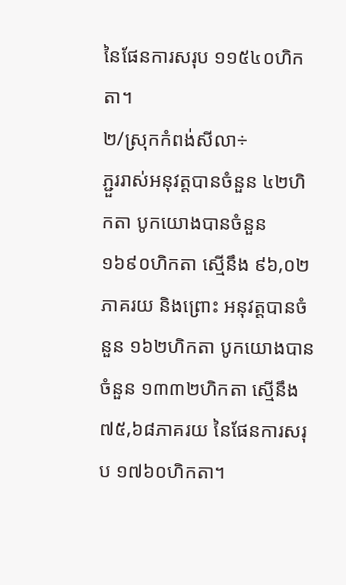នៃផែនការសរុប ១១៥៤០ហិកតា។
២/ស្រុកកំពង់សីលា÷
ភ្ជួររាស់អនុវត្តបានចំនួន ៤២ហិកតា បូកយោងបានចំនួន ១៦៩០ហិកតា ស្មើនឹង ៩៦,០២ភាគរយ និងព្រោះ អនុវត្តបានចំនួន ១៦២ហិកតា បូកយោងបានចំនួន ១៣៣២ហិកតា ស្មើនឹង ៧៥,៦៨ភាគរយ នៃផែនការសរុប ១៧៦០ហិកតា។